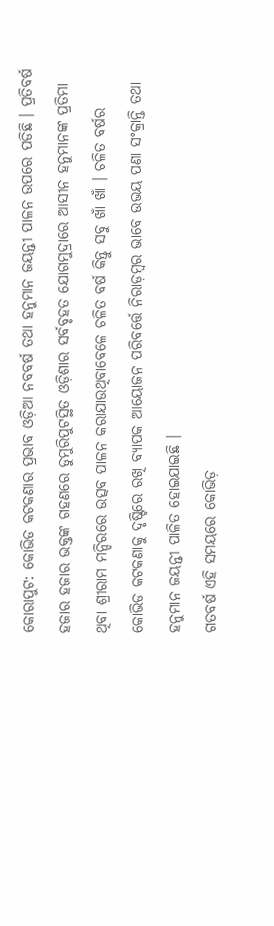କୋରାପୁଟ: କୋଭିଡ କଟକଣାର ପ୍ରଭାବ ଓଡ଼ିଆ ନବବର୍ଷ ତଥା ହନୁମାନ ଜୟନ୍ତୀ ପାଳନ ଉପରେ ପଡିଛି । ପ୍ରତିବର୍ଷ ହଜାର ହଜାର ଭକ୍ତଙ୍କ ଗହଣରେ ଡୁମୁରିପୁଟସ୍ଥିତ ଓଡ଼ିଶାର ସର୍ବବୃହତ ଯୋଗମୁଦ୍ରାରେ ଆସୀନ ହନୁମାନଙ୍କ ପ୍ରତିମା ଥିବା ଶ୍ରୀରାମ ମନ୍ଦିରରେ ଉତ୍ସବ ପାଳନ କରାଯାଉଥିବାବେଳେ ଚଳିତ ବର୍ଷ କିନ୍ତୁ ସବୁ ଖାଁ ଖାଁ । ଚଳିତ ବର୍ଷର କୋଭିଡ କଟକଣାକୁ ଦୃଷ୍ଟିରେ ରଖି ବ୍ୟାପକ ଆୟୋଜନ ପରିବର୍ତ୍ତେ ନିରାଡ଼ମ୍ବର ଭାବେ ଉଭୟ ପଣା ସଂକ୍ରାନ୍ତି ତଥା ହନୁମାନ ଜୟନ୍ତୀ ପାଳିତ ହୋଇଯାଇଛି ।
ଗତବର୍ଷ ଏହି ସମୟରେ କୋଭିଡ଼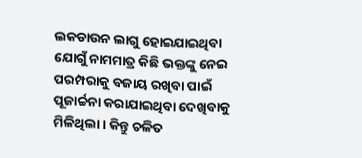ଲକଡାଉନ ଲାଗୁ ହୋଇଯାଇଥିବା ଯୋଗୁଁ ନାମମାତ୍ର କିଛି ଭକ୍ତଙ୍କୁ ନେଇ ପରମ୍ପରାକୁ ବଜାୟ ରଖିବା ପାଇଁ ପୂଜାର୍ଚ୍ଚନା କରାଯାଇଥିବା ଦେଖିବାକୁ ମିଳିଥିଲା । କିନ୍ତୁ ଚଳିତ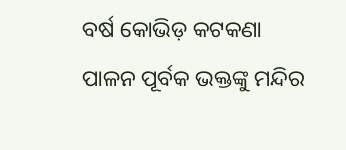ବର୍ଷ କୋଭିଡ଼ କଟକଣା ପାଳନ ପୂର୍ବକ ଭକ୍ତଙ୍କୁ ମନ୍ଦିର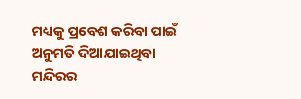ମଧ୍ୟକୁ ପ୍ରବେଶ କରିବା ପାଇଁ ଅନୁମତି ଦିଆଯାଇଥିବା ମନ୍ଦିରର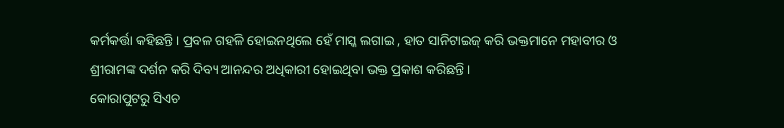କର୍ମକର୍ତ୍ତା କହିଛନ୍ତି । ପ୍ରବଳ ଗହଳି ହୋଇନଥିଲେ ହେଁ ମାସ୍କ ଲଗାଇ , ହାତ ସାନିଟାଇଜ୍ କରି ଭକ୍ତମାନେ ମହାବୀର ଓ ଶ୍ରୀରାମଙ୍କ ଦର୍ଶନ କରି ଦିବ୍ୟ ଆନନ୍ଦର ଅଧିକାରୀ ହୋଇଥିବା ଭକ୍ତ ପ୍ରକାଶ କରିଛନ୍ତି ।
କୋରାପୁଟରୁ ସିଏଚ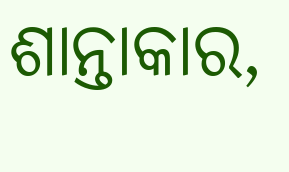ଶାନ୍ତାକାର,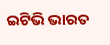ଇଟିଭି ଭାରତ